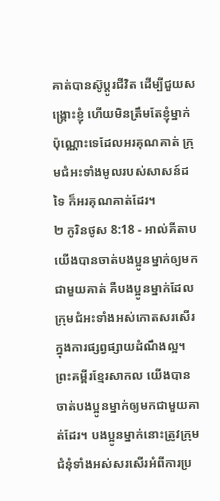គាត់បានស៊ូប្ដូរជីវិត ដើម្បីជួយសង្គ្រោះខ្ញុំ ហើយមិនត្រឹមតែខ្ញុំម្នាក់ប៉ុណ្ណោះទេដែលអរគុណគាត់ ក្រុមជំអះទាំងមូលរបស់សាសន៍ដទៃ ក៏អរគុណគាត់ដែរ។
២ កូរិនថូស 8:18 - អាល់គីតាប យើងបានចាត់បងប្អូនម្នាក់ឲ្យមកជាមួយគាត់ គឺបងប្អូនម្នាក់ដែលក្រុមជំអះទាំងអស់កោតសរសើរក្នុងការផ្សព្វផ្សាយដំណឹងល្អ។ ព្រះគម្ពីរខ្មែរសាកល យើងបានចាត់បងប្អូនម្នាក់ឲ្យមកជាមួយគាត់ដែរ។ បងប្អូនម្នាក់នោះត្រូវក្រុមជំនុំទាំងអស់សរសើរអំពីការប្រ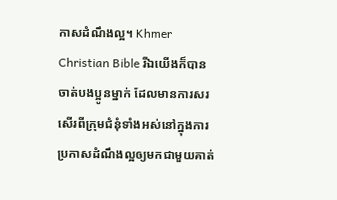កាសដំណឹងល្អ។ Khmer Christian Bible រីឯយើងក៏បានចាត់បងប្អូនម្នាក់ ដែលមានការសរសើរពីក្រុមជំនុំទាំងអស់នៅក្នុងការប្រកាសដំណឹងល្អឲ្យមកជាមួយគាត់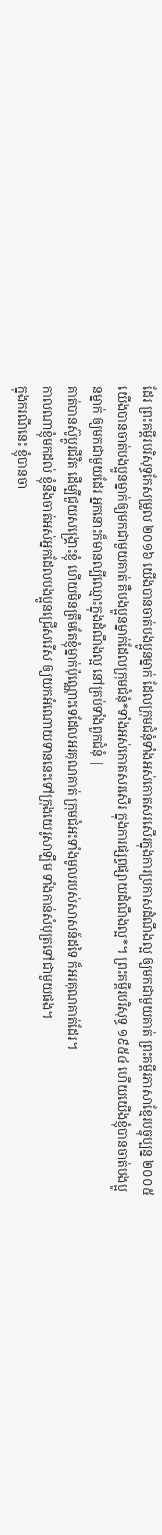ដែរ ព្រះគម្ពីរបរិសុទ្ធកែសម្រួល ២០១៦ យើងបានចាត់បងប្អូនម្នាក់ ដែលក្រុមជំនុំទាំងអស់កោតសរសើរក្នុងការប្រកាសដំណឹងល្អ ឲ្យមកជាមួយគាត់ ព្រះគម្ពីរភាសាខ្មែរបច្ចុប្បន្ន ២០០៥ យើងបានចាត់បងប្អូនម្នាក់ឲ្យមកជាមួយគាត់ គឺបងប្អូនម្នាក់ដែលក្រុមជំនុំ*ទាំងអស់កោតសរសើរ ក្នុងការផ្សព្វផ្សាយដំណឹងល្អ*។ ព្រះគម្ពីរបរិសុទ្ធ ១៩៥៤ ហើយយើងខ្ញុំបានចាត់បងប្អូនម្នាក់ ឲ្យមកជាមួយដែរ អ្នកនោះក៏មានល្បីឈ្មោះក្នុងដំណឹងល្អ នៅគ្រប់ទាំងពួកជំនុំ |
គាត់បានស៊ូប្ដូរជីវិត ដើម្បីជួយសង្គ្រោះខ្ញុំ ហើយមិនត្រឹមតែខ្ញុំម្នាក់ប៉ុណ្ណោះទេដែលអរគុណគាត់ ក្រុមជំអះទាំងមូលរបស់សាសន៍ដទៃ ក៏អរគុណគាត់ដែរ។
កាលណាខ្ញុំមកដល់ ខ្ញុំនឹងចាត់អស់អ្នកដែលបងប្អូនជ្រើសរើស ឲ្យយកអំណោយទាននេះទៅក្រុងយេរូសាឡឹម ទាំងកាន់សំបុត្រទៅជាមួយផង។
ក្នុងករណីនេះ ខ្ញុំបានចា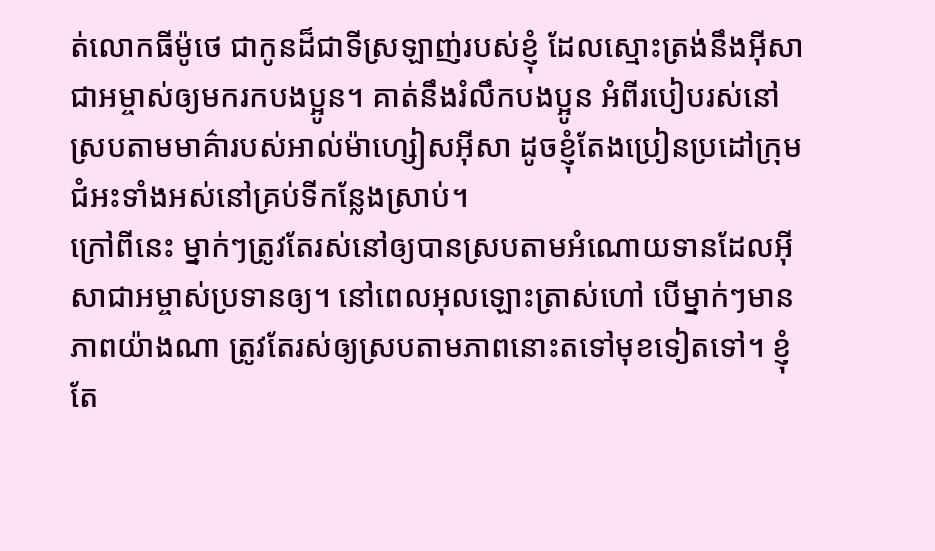ត់លោកធីម៉ូថេ ជាកូនដ៏ជាទីស្រឡាញ់របស់ខ្ញុំ ដែលស្មោះត្រង់នឹងអ៊ីសាជាអម្ចាស់ឲ្យមករកបងប្អូន។ គាត់នឹងរំលឹកបងប្អូន អំពីរបៀបរស់នៅស្របតាមមាគ៌ារបស់អាល់ម៉ាហ្សៀសអ៊ីសា ដូចខ្ញុំតែងប្រៀនប្រដៅក្រុមជំអះទាំងអស់នៅគ្រប់ទីកន្លែងស្រាប់។
ក្រៅពីនេះ ម្នាក់ៗត្រូវតែរស់នៅឲ្យបានស្របតាមអំណោយទានដែលអ៊ីសាជាអម្ចាស់ប្រទានឲ្យ។ នៅពេលអុលឡោះត្រាស់ហៅ បើម្នាក់ៗមានភាពយ៉ាងណា ត្រូវតែរស់ឲ្យស្របតាមភាពនោះតទៅមុខទៀតទៅ។ ខ្ញុំតែ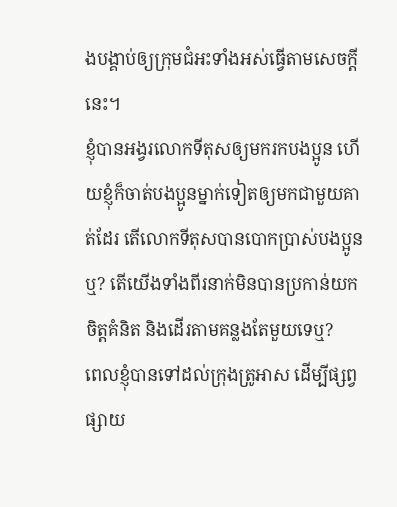ងបង្គាប់ឲ្យក្រុមជំអះទាំងអស់ធ្វើតាមសេចក្ដីនេះ។
ខ្ញុំបានអង្វរលោកទីតុសឲ្យមករកបងប្អូន ហើយខ្ញុំក៏ចាត់បងប្អូនម្នាក់ទៀតឲ្យមកជាមួយគាត់ដែរ តើលោកទីតុសបានបោកប្រាស់បងប្អូនឬ? តើយើងទាំងពីរនាក់មិនបានប្រកាន់យកចិត្ដគំនិត និងដើរតាមគន្លងតែមួយទេឬ?
ពេលខ្ញុំបានទៅដល់ក្រុងត្រូអាស ដើម្បីផ្សព្វផ្សាយ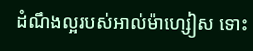ដំណឹងល្អរបស់អាល់ម៉ាហ្សៀស ទោះ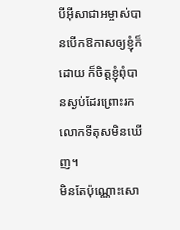បីអ៊ីសាជាអម្ចាស់បានបើកឱកាសឲ្យខ្ញុំក៏ដោយ ក៏ចិត្ដខ្ញុំពុំបានស្ងប់ដែរព្រោះរកលោកទីតុសមិនឃើញ។
មិនតែប៉ុណ្ណោះសោ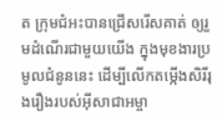ត ក្រុមជំអះបានជ្រើសរើសគាត់ ឲ្យរួមដំណើរជាមួយយើង ក្នុងមុខងារប្រមូលជំនូននេះ ដើម្បីលើកតម្កើងសិរីរុងរឿងរបស់អ៊ីសាជាអម្ចា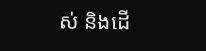ស់ និងដើ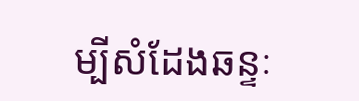ម្បីសំដែងឆន្ទៈ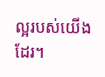ល្អរបស់យើងដែរ។